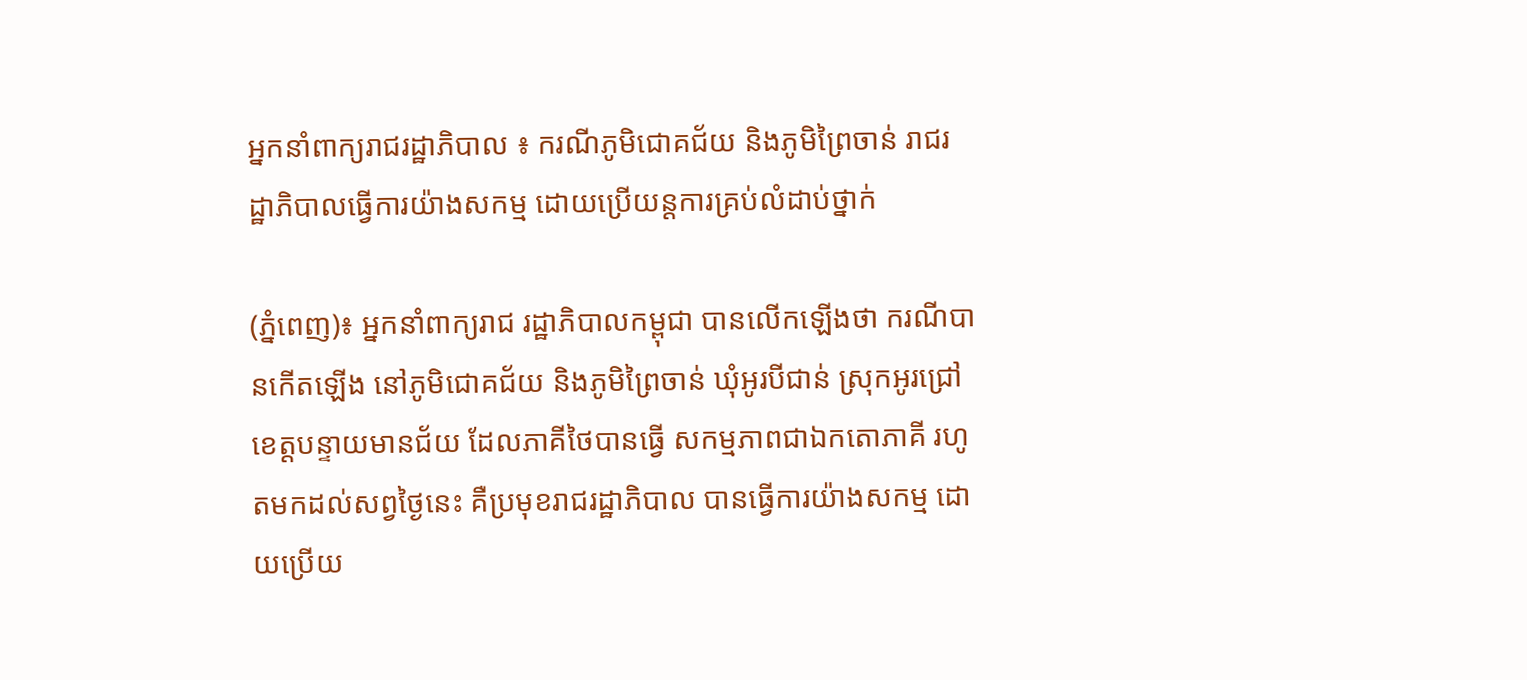អ្នកនាំពាក្យរាជរដ្ឋាភិបាល ៖ ករណីភូមិជោគជ័យ និងភូមិព្រៃចាន់ រាជរដ្ឋាភិបាលធ្វើការយ៉ាងសកម្ម ដោយប្រើយន្តការគ្រប់លំដាប់ថ្នាក់

(ភ្នំពេញ)៖ អ្នកនាំពាក្យរាជ រដ្ឋាភិបាលកម្ពុជា បានលើកឡើងថា ករណីបានកើតឡើង នៅភូមិជោគជ័យ និងភូមិព្រៃចាន់ ឃុំអូរបីជាន់ ស្រុកអូរជ្រៅ ខេត្តបន្ទាយមានជ័យ ដែលភាគីថៃបានធ្វើ សកម្មភាពជាឯកតោភាគី រហូតមកដល់សព្វថ្ងៃនេះ គឺប្រមុខរាជរដ្ឋាភិបាល បានធ្វើការយ៉ាងសកម្ម ដោយប្រើយ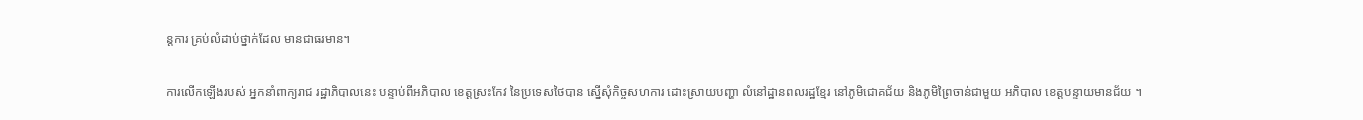ន្តការ គ្រប់លំដាប់ថ្នាក់ដែល មានជាធរមាន។

ការលើកឡើងរបស់ អ្នកនាំពាក្យរាជ រដ្ឋាភិបាលនេះ បន្ទាប់ពីអភិបាល ខេត្តស្រះកែវ នៃប្រទេសថៃបាន ស្នើសុំកិច្ចសហការ ដោះស្រាយបញ្ហា លំនៅដ្ឋានពលរដ្ឋខ្មែរ នៅភូមិជោគជ័យ និងភូមិព្រៃចាន់ជាមួយ អភិបាល ខេត្តបន្ទាយមានជ័យ ។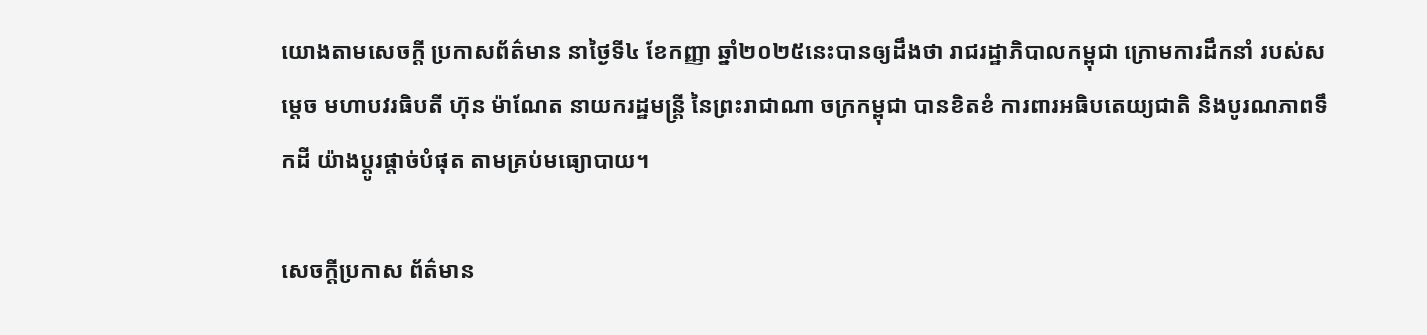យោងតាមសេចក្តី ប្រកាសព័ត៌មាន នាថ្ងៃទី៤ ខែកញ្ញា ឆ្នាំ២០២៥នេះបានឲ្យដឹងថា រាជរដ្ឋាភិបាលកម្ពុជា ក្រោមការដឹកនាំ របស់សម្តេច មហាបវរធិបតី ហ៊ុន ម៉ាណែត នាយករដ្ឋមន្ត្រី នៃព្រះរាជាណា ចក្រកម្ពុជា បានខិតខំ ការពារអធិបតេយ្យជាតិ និងបូរណភាពទឹកដី យ៉ាងប្តូរផ្តាច់បំផុត តាមគ្រប់មធ្យោបាយ។

សេចក្តីប្រកាស ព័ត៌មាន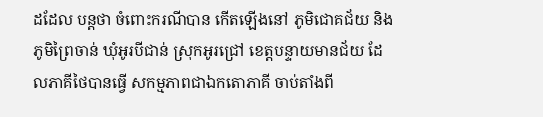ដដែល បន្តថា ចំពោះករណីបាន កើតឡើងនៅ ភូមិជោគជ័យ និងភូមិព្រៃចាន់ ឃុំអូរបីជាន់ ស្រុកអូរជ្រៅ ខេត្តបន្ទាយមានជ័យ ដែលភាគីថៃបានធ្វើ សកម្មភាពជាឯកតោភាគី ចាប់តាំងពី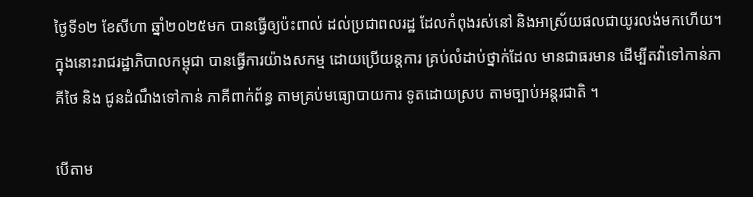ថ្ងៃទី១២ ខែសីហា ឆ្នាំ២០២៥មក បានធ្វើឲ្យប៉ះពាល់ ដល់ប្រជាពលរដ្ឋ ដែលកំពុងរស់នៅ និងអាស្រ័យផលជាយូរលង់មកហើយ។ ក្នុងនោះរាជរដ្ឋាភិបាលកម្ពុជា បានធ្វើការយ៉ាងសកម្ម ដោយប្រើយន្តការ គ្រប់លំដាប់ថ្នាក់ដែល មានជាធរមាន ដើម្បីតវ៉ាទៅកាន់ភាគីថៃ និង ជូនដំណឹងទៅកាន់ ភាគីពាក់ព័ន្ធ តាមគ្រប់មធ្យោបាយការ ទូតដោយស្រប តាមច្បាប់អន្តរជាតិ ។

បើតាម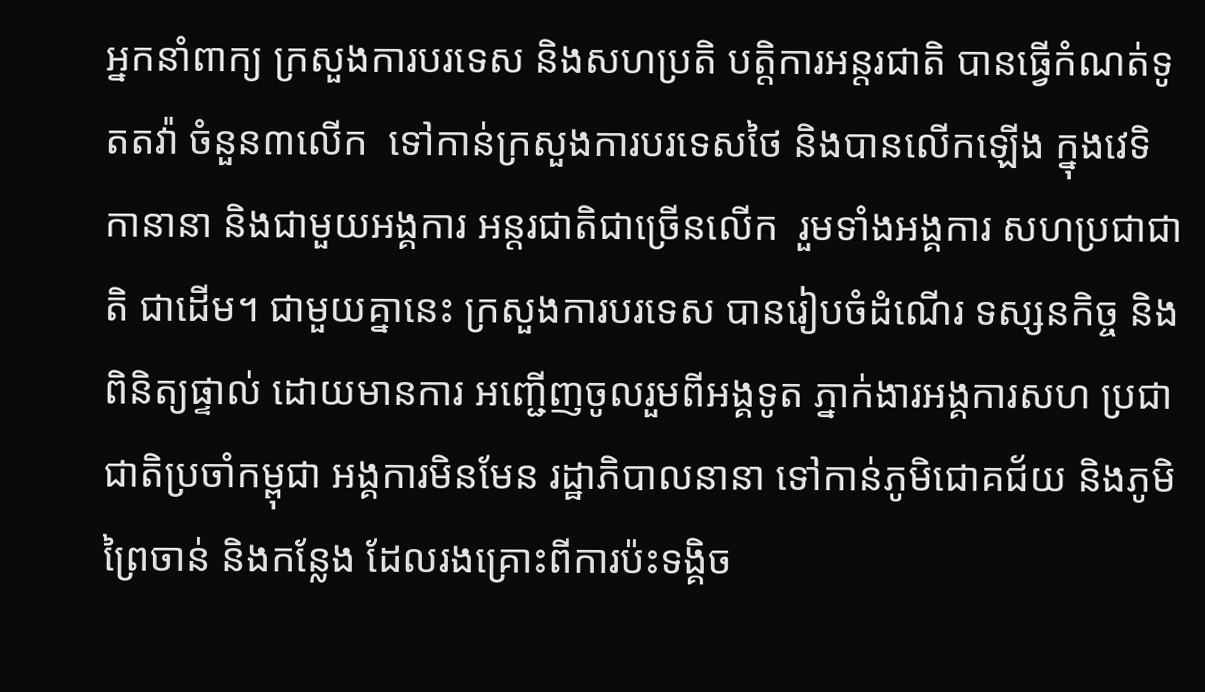អ្នកនាំពាក្យ ក្រសួងការបរទេស និងសហប្រតិ បត្តិការអន្តរជាតិ បានធ្វើកំណត់ទូតតវ៉ា ចំនួន៣លើក  ទៅកាន់ក្រសួងការបរទេសថៃ និងបានលើកឡើង ក្នុងវេទិកានានា និងជាមួយអង្គការ អន្តរជាតិជាច្រើនលើក  រួមទាំងអង្គការ សហប្រជាជាតិ ជាដើម។ ជាមួយគ្នានេះ ក្រសួងការបរទេស បានរៀបចំដំណើរ ទស្សនកិច្ច និងពិនិត្យផ្ទាល់ ដោយមានការ អញ្ជើញចូលរួមពីអង្គទូត ភ្នាក់ងារអង្គការសហ ប្រជាជាតិប្រចាំកម្ពុជា អង្គការមិនមែន រដ្ឋាភិបាលនានា ទៅកាន់ភូមិជោគជ័យ និងភូមិព្រៃចាន់ និងកន្លែង ដែលរងគ្រោះពីការប៉ះទង្គិច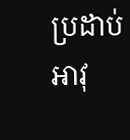ប្រដាប់អាវុ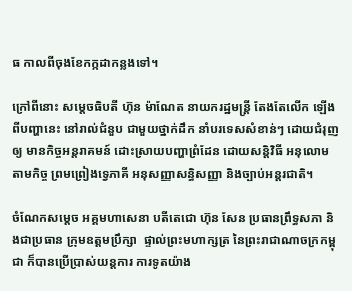ធ កាលពីចុងខែកក្កដាកន្លងទៅ។

ក្រៅពីនោះ សម្តេចធិបតី ហ៊ុន ម៉ាណែត នាយករដ្ឋមន្ត្រី តែងតែលើក ឡើងពីបញ្ហានេះ នៅរាល់ជំនួប ជាមួយថ្នាក់ដឹក នាំបរទេសសំខាន់ៗ ដោយជំរុញឲ្យ មានកិច្ចអន្តរាគមន៍ ដោះស្រាយបញ្ហាព្រំដែន ដោយសន្តិវិធី អនុលោមតាមកិច្ច ព្រមព្រៀងទ្វេភាគី អនុសញ្ញាសន្ធិសញ្ញា និងច្បាប់អន្តរជាតិ។

ចំណែកសម្តេច អគ្គមហាសេនា បតីតេជោ ហ៊ុន សែន ប្រធានព្រឹទ្ធសភា និងជាប្រធាន ក្រុមឧត្តមប្រឹក្សា  ផ្ទាល់ព្រះមហាក្សត្រ នៃព្រះរាជាណាចក្រកម្ពុជា ក៏បានប្រើប្រាស់យន្តការ ការទូតយ៉ាង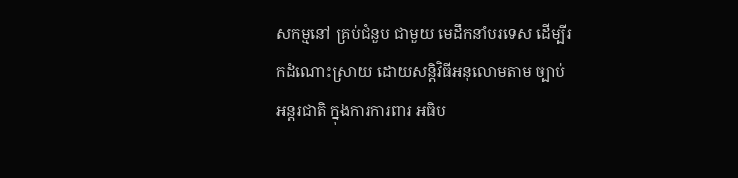សកម្មនៅ គ្រប់ជំនួប ជាមួយ មេដឹកនាំបរទេស ដើម្បីរកដំណោះស្រាយ ដោយសន្តិវិធីអនុលោមតាម ច្បាប់អន្តរជាតិ ក្នុងការការពារ អធិប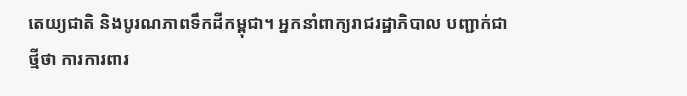តេយ្យជាតិ និងបូរណភាពទឹកដីកម្ពុជា។ អ្នកនាំពាក្យរាជរដ្ឋាភិបាល បញ្ជាក់ជាថ្មីថា ការការពារ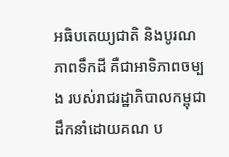អធិបតេយ្យជាតិ និងបូរណភាពទឹកដី គឺជាអាទិភាពចម្បង របស់រាជរដ្ឋាភិបាលកម្ពុជា ដឹកនាំដោយគណ ប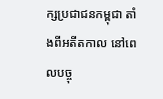ក្សប្រជាជនកម្ពុជា តាំងពីអតីតកាល នៅពេលបច្ចុ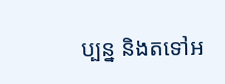ប្បន្ន និងតទៅអ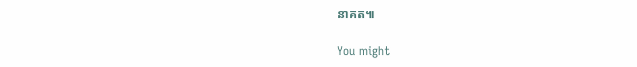នាគត៕

You might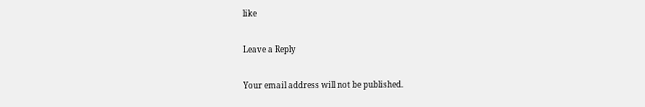like

Leave a Reply

Your email address will not be published.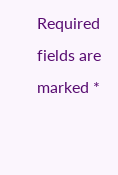Required fields are marked *